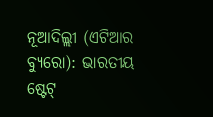ନୂଆଦିଲ୍ଲୀ (ଏଟିଆର ବ୍ୟୁରୋ): ଭାରତୀୟ ଷ୍ଟେଟ୍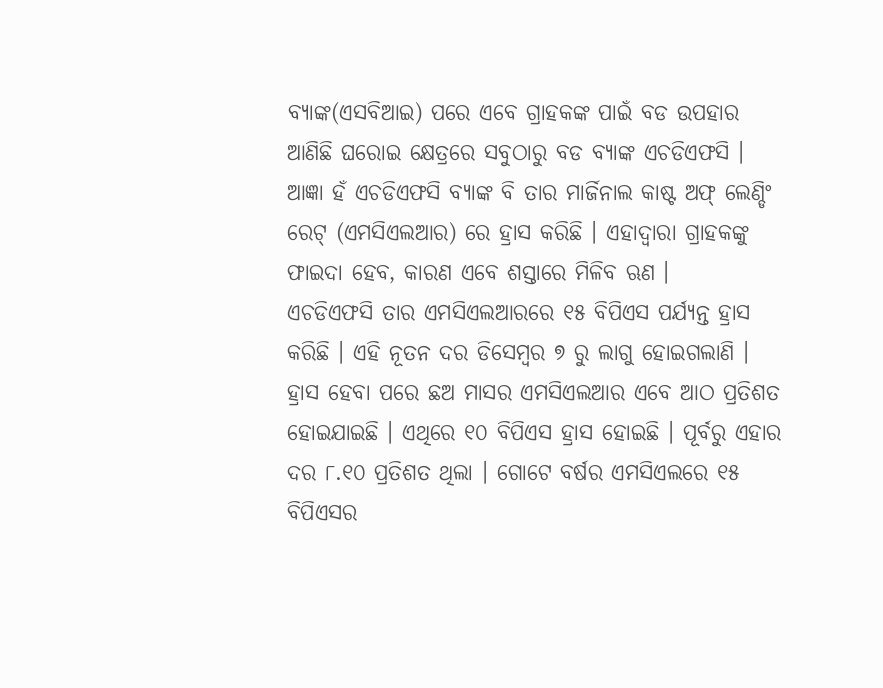ବ୍ୟାଙ୍କ(ଏସବିଆଇ) ପରେ ଏବେ ଗ୍ରାହକଙ୍କ ପାଇଁ ବଡ ଉପହାର ଆଣିଛି ଘରୋଇ କ୍ଷେତ୍ରରେ ସବୁଠାରୁ ବଡ ବ୍ୟାଙ୍କ ଏଚଡିଏଫସି । ଆଜ୍ଞା ହଁ ଏଚଡିଏଫସି ବ୍ୟାଙ୍କ ବି ତାର ମାର୍ଜିନାଲ କାଷ୍ଟ ଅଫ୍ ଲେଣ୍ଡିଂ ରେଟ୍ (ଏମସିଏଲଆର) ରେ ହ୍ରାସ କରିଛି । ଏହାଦ୍ୱାରା ଗ୍ରାହକଙ୍କୁ ଫାଇଦା ହେବ, କାରଣ ଏବେ ଶସ୍ତାରେ ମିଳିବ ଋଣ ।
ଏଚଡିଏଫସି ତାର ଏମସିଏଲଆରରେ ୧୫ ବିପିଏସ ପର୍ଯ୍ୟନ୍ତ ହ୍ରାସ କରିଛି । ଏହି ନୂତନ ଦର ଡିସେମ୍ବର ୭ ରୁ ଲାଗୁ ହୋଇଗଲାଣି । ହ୍ରାସ ହେବା ପରେ ଛଅ ମାସର ଏମସିଏଲଆର ଏବେ ଆଠ ପ୍ରତିଶତ ହୋଇଯାଇଛି । ଏଥିରେ ୧୦ ବିପିଏସ ହ୍ରାସ ହୋଇଛି । ପୂର୍ବରୁ ଏହାର ଦର ୮.୧୦ ପ୍ରତିଶତ ଥିଲା । ଗୋଟେ ବର୍ଷର ଏମସିଏଲରେ ୧୫ ବିପିଏସର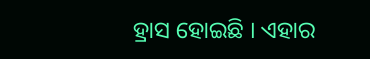ହ୍ରାସ ହୋଇଛି । ଏହାର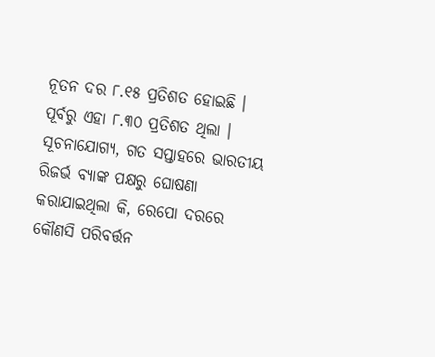ନୂତନ ଦର ୮.୧୫ ପ୍ରତିଶତ ହୋଇଛି । ପୂର୍ବରୁ ଏହା ୮.୩୦ ପ୍ରତିଶତ ଥିଲା ।
ସୂଚନାଯୋଗ୍ୟ, ଗତ ସପ୍ତାହରେ ଭାରତୀୟ ରିଜର୍ଭ ବ୍ୟାଙ୍କ ପକ୍ଷରୁ ଘୋଷଣା କରାଯାଇଥିଲା କି, ରେପୋ ଦରରେ କୌଣସି ପରିବର୍ତ୍ତନ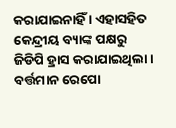କରାଯାଇନାହିଁ । ଏହାସହିତ କେନ୍ଦ୍ରୀୟ ବ୍ୟାଙ୍କ ପକ୍ଷରୁ ଜିଡିପି ହ୍ରାସ କରାଯାଇଥିଲା । ବର୍ତ୍ତମାନ ରେପୋ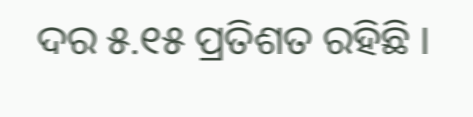ଦର ୫.୧୫ ପ୍ରତିଶତ ରହିଛି ।